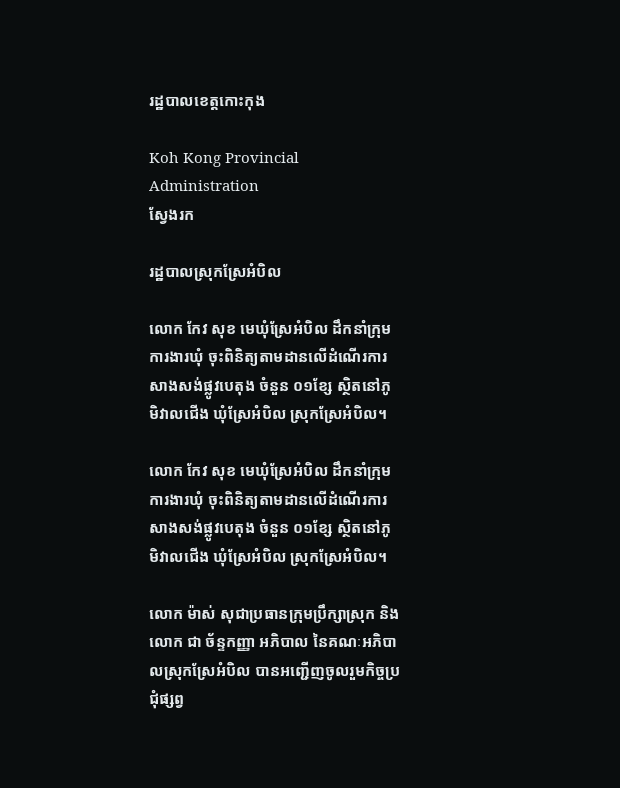រដ្ឋបាលខេត្តកោះកុង

Koh Kong Provincial Administration
ស្វែងរក

រដ្ឋបាលស្រុកស្រែអំបិល

លោក កែវ សុខ មេឃុំស្រែអំបិល ដឹកនាំក្រុមការងារឃុំ ចុះពិនិត្យតាមដានលើដំណើរការសាងសង់ផ្លូវបេតុង ចំនួន ០១ខ្សែ ស្ថិតនៅភូមិវាលជើង ឃុំស្រែអំបិល ស្រុកស្រែអំបិល។

លោក កែវ សុខ មេឃុំស្រែអំបិល ដឹកនាំក្រុមការងារឃុំ ចុះពិនិត្យតាមដានលើដំណើរការសាងសង់ផ្លូវបេតុង ចំនួន ០១ខ្សែ ស្ថិតនៅភូមិវាលជើង ឃុំស្រែអំបិល ស្រុកស្រែអំបិល។

លោក ម៉ាស់ សុជាប្រធានក្រុមប្រឹក្សាស្រុក និងលោក ជា ច័ន្ទកញ្ញា អភិបាល នៃគណៈអភិបាលស្រុកស្រែអំបិល បានអញ្ជើញចូលរួមកិច្ចប្រជុំផ្សព្វ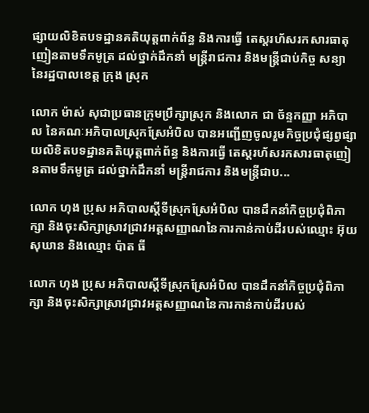ផ្សាយលិខិតបទដ្ឋានគតិយុត្តពាក់ព័ន្ធ និងការធ្វើ តេស្តរហ័សរកសារធាតុញៀនតាមទឹកមូត្រ ដល់ថ្នាក់ដឹកនាំ មន្ត្រីរាជការ និងមន្ត្រីជាប់កិច្ច សន្យា នៃរដ្ឋបាលខេត្ត ក្រុង ស្រុក

លោក ម៉ាស់ សុជាប្រធានក្រុមប្រឹក្សាស្រុក និងលោក ជា ច័ន្ទកញ្ញា អភិបាល នៃគណៈអភិបាលស្រុកស្រែអំបិល បានអញ្ជើញចូលរួមកិច្ចប្រជុំផ្សព្វផ្សាយលិខិតបទដ្ឋានគតិយុត្តពាក់ព័ន្ធ និងការធ្វើ តេស្តរហ័សរកសារធាតុញៀនតាមទឹកមូត្រ ដល់ថ្នាក់ដឹកនាំ មន្ត្រីរាជការ និងមន្ត្រីជាប...

លោក ហុង ប្រុស អភិបាលស្ដីទីស្រុកស្រែអំបិល បានដឹកនាំកិច្ចប្រជុំពិភាក្សា និងចុះសិក្សាស្រាវជ្រាវអត្តសញ្ញាណនៃការកាន់កាប់ដីរបស់ឈ្មោះ អ៊ុយ សុឃាន និងឈ្មោះ ប៉ាត ធី

លោក ហុង ប្រុស អភិបាលស្ដីទីស្រុកស្រែអំបិល បានដឹកនាំកិច្ចប្រជុំពិភាក្សា និងចុះសិក្សាស្រាវជ្រាវអត្តសញ្ញាណនៃការកាន់កាប់ដីរបស់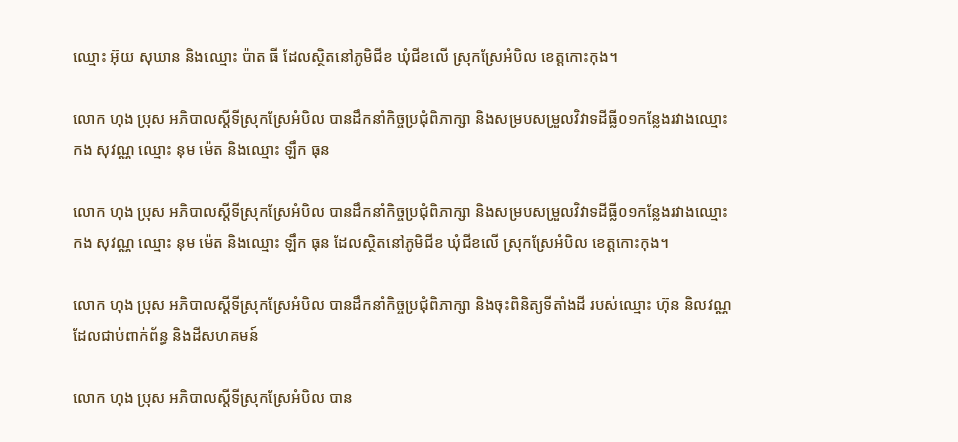ឈ្មោះ អ៊ុយ សុឃាន និងឈ្មោះ ប៉ាត ធី ដែលស្ថិតនៅភូមិជីខ ឃុំជីខលើ ស្រុកស្រែអំបិល ខេត្តកោះកុង។

លោក ហុង ប្រុស អភិបាលស្ដីទីស្រុកស្រែអំបិល បានដឹកនាំកិច្ចប្រជុំពិភាក្សា និងសម្របសម្រួលវិវាទដីធ្លី០១កន្លែងរវាងឈ្មោះ កង សុវណ្ណ ឈ្មោះ នុម ម៉េត និងឈ្មោះ ឡឹក ធុន

លោក ហុង ប្រុស អភិបាលស្ដីទីស្រុកស្រែអំបិល បានដឹកនាំកិច្ចប្រជុំពិភាក្សា និងសម្របសម្រួលវិវាទដីធ្លី០១កន្លែងរវាងឈ្មោះ កង សុវណ្ណ ឈ្មោះ នុម ម៉េត និងឈ្មោះ ឡឹក ធុន ដែលស្ថិតនៅភូមិជីខ ឃុំជីខលើ ស្រុកស្រែអំបិល ខេត្តកោះកុង។

លោក ហុង ប្រុស អភិបាលស្ដីទីស្រុកស្រែអំបិល បានដឹកនាំកិច្ចប្រជុំពិភាក្សា និងចុះពិនិត្យទីតាំងដី របស់ឈ្មោះ ហ៊ុន និលវណ្ណ ដែលជាប់ពាក់ព័ន្ធ និងដីសហគមន៍

លោក ហុង ប្រុស អភិបាលស្ដីទីស្រុកស្រែអំបិល បាន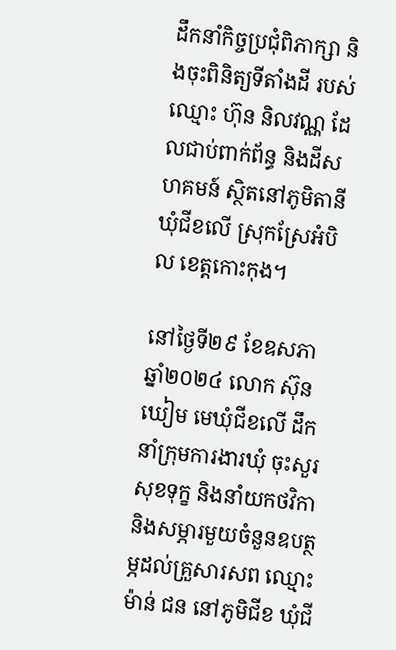ដឹកនាំកិច្ចប្រជុំពិភាក្សា និងចុះពិនិត្យទីតាំងដី របស់ឈ្មោះ ហ៊ុន និលវណ្ណ ដែលជាប់ពាក់ព័ន្ធ និងដីសហគមន៍ ស្ថិតនៅភូមិតានី ឃុំជីខលើ ស្រុកស្រែអំបិល ខេត្តកោះកុង។

នៅថ្ងៃទី២៩ ខែឧសភា ឆ្នាំ២០២៤ លោក ស៊ុន ឃៀម មេឃុំជីខលើ ដឹកនាំក្រុមការងារឃុំ ចុះសួរសុខទុក្ខ និងនាំយកថវិកា និងសម្ភារមួយចំនួនឧបត្ថម្ភដល់គ្រួសារសព ឈ្មោះ ម៉ាន់ ជន នៅភូមិជីខ ឃុំជី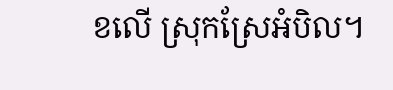ខលើ ស្រុកស្រែអំបិល។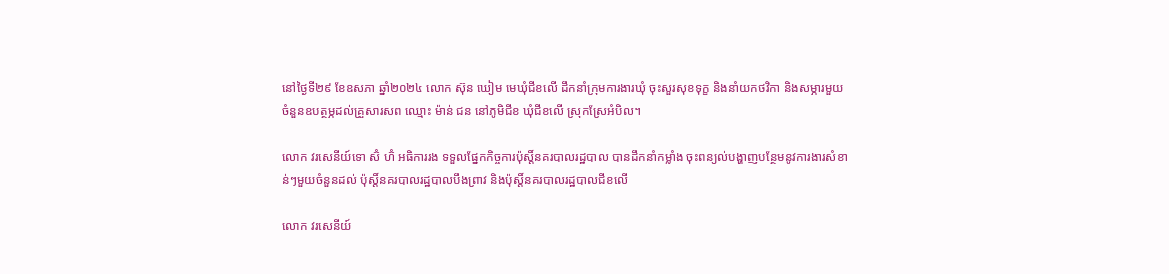នៅថ្ងៃទី២៩ ខែឧសភា ឆ្នាំ២០២៤ លោក ស៊ុន ឃៀម មេឃុំជីខលើ ដឹកនាំក្រុមការងារឃុំ ចុះសួរសុខទុក្ខ និងនាំយកថវិកា និងសម្ភារមួយចំនួនឧបត្ថម្ភដល់គ្រួសារសព ឈ្មោះ ម៉ាន់ ជន នៅភូមិជីខ ឃុំជីខលើ ស្រុកស្រែអំបិល។

លោក វរសេនីយ៍ទោ ស៊ំ ហ៊ំ អធិការរង ទទួលផ្នែកកិច្ចការប៉ុស្តិ៍នគរបាលរដ្ឋបាល បានដឹកនាំកម្លាំង ចុះពន្យល់បង្ហាញបន្ថែមនូវការងារសំខាន់ៗមួយចំនួនដល់ ប៉ុស្តិ៍នគរបាលរដ្ឋបាលបឹងព្រាវ និងប៉ុស្តិ៍នគរបាលរដ្ឋបាលជីខលើ

លោក វរសេនីយ៍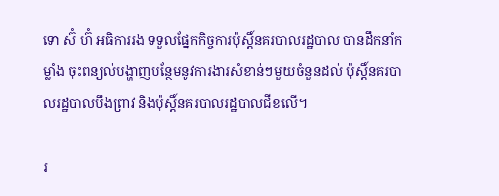ទោ ស៊ំ ហ៊ំ អធិការរង ទទួលផ្នែកកិច្ចការប៉ុស្តិ៍នគរបាលរដ្ឋបាល បានដឹកនាំកម្លាំង ចុះពន្យល់បង្ហាញបន្ថែមនូវការងារសំខាន់ៗមួយចំនួនដល់ ប៉ុស្តិ៍នគរបាលរដ្ឋបាលបឹងព្រាវ និងប៉ុស្តិ៍នគរបាលរដ្ឋបាលជីខលើ។

រ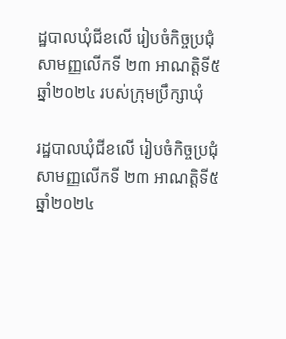ដ្ឋបាលឃុំជីខលើ រៀបចំកិច្ចប្រជុំសាមញ្ញលើកទី ២៣ អាណត្តិទី៥ ឆ្នាំ២០២៤ របស់ក្រុមប្រឹក្សាឃុំ

រដ្ឋបាលឃុំជីខលើ រៀបចំកិច្ចប្រជុំសាមញ្ញលើកទី ២៣ អាណត្តិទី៥ ឆ្នាំ២០២៤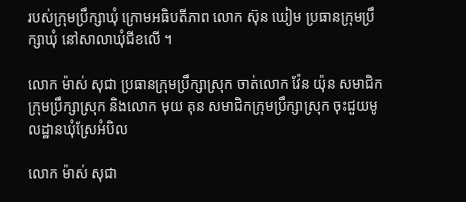របស់ក្រុមប្រឹក្សាឃុំ ក្រោមអធិបតីភាព លោក ស៊ុន ឃៀម ប្រធានក្រុមប្រឹក្សាឃុំ នៅសាលាឃុំជីខលើ ។

លោក ម៉ាស់ សុជា ប្រធានក្រុមប្រឹក្សាស្រុក ចាត់លោក វ៉ែន យ៉ុន សមាជិកក្រុមប្រឹក្សាស្រុក និងលោក មុយ គុន សមាជិកក្រុមប្រឹក្សាស្រុក ចុះជួយមូលដ្ឋានឃុំស្រែអំបិល

លោក ម៉ាស់ សុជា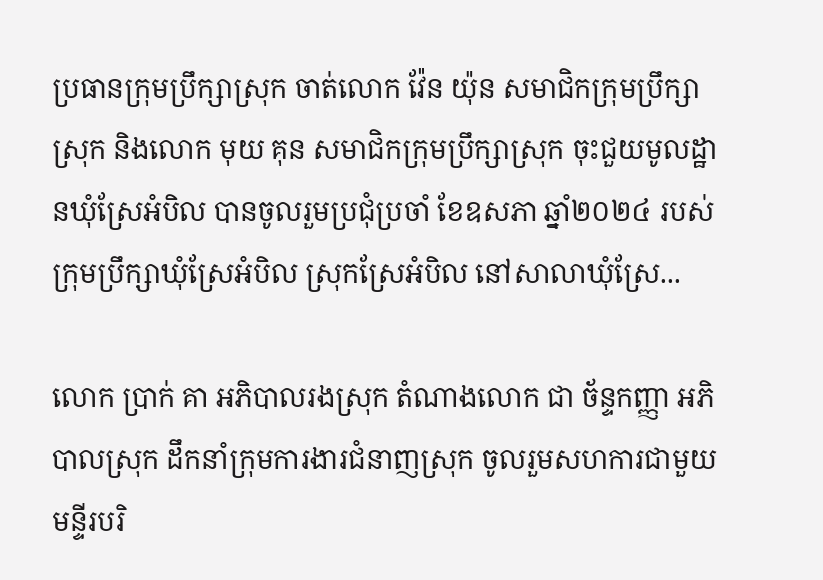ប្រធានក្រុមប្រឹក្សាស្រុក ចាត់លោក វ៉ែន យ៉ុន សមាជិកក្រុមប្រឹក្សាស្រុក និងលោក មុយ គុន សមាជិកក្រុមប្រឹក្សាស្រុក ចុះជួយមូលដ្ឋានឃុំស្រែអំបិល បានចូលរួមប្រជុំប្រចាំ ខែឧសភា ឆ្នាំ២០២៤ របស់ក្រុមប្រឹក្សាឃុំស្រែអំបិល ស្រុកស្រែអំបិល នៅសាលាឃុំស្រែ...

លោក ប្រាក់ គា អភិបាលរងស្រុក តំណាងលោក ជា ច័ន្ទកញ្ញា អភិបាលស្រុក ដឹកនាំក្រុមការងារជំនាញស្រុក ចូលរួមសហការជាមួយមន្ទីរបរិ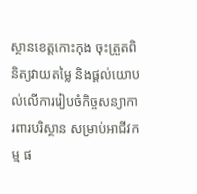ស្ថានខេត្តកោះកុង ចុះត្រួតពិនិត្យវាយតម្លៃ និងផ្តល់យោបល់លើការរៀបចំកិច្ចសន្យាការពារបរិស្ថាន សម្រាប់អាជីវកម្ម ផ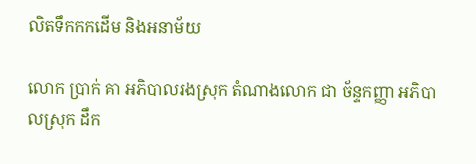លិតទឹកកកដើម និងអនាម័យ

លោក ប្រាក់ គា អភិបាលរងស្រុក តំណាងលោក ជា ច័ន្ទកញ្ញា អភិបាលស្រុក ដឹក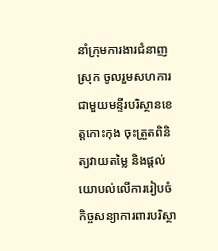នាំក្រុមការងារជំនាញស្រុក ចូលរួមសហការជាមួយមន្ទីរបរិស្ថានខេត្តកោះកុង ចុះត្រួតពិនិត្យវាយតម្លៃ និងផ្តល់យោបល់លើការរៀបចំកិច្ចសន្យាការពារបរិស្ថា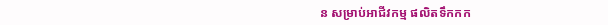ន សម្រាប់អាជីវកម្ម ផលិតទឹកកក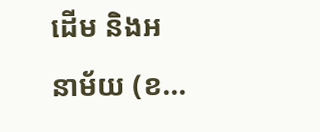ដើម និងអនាម័យ (ខ...